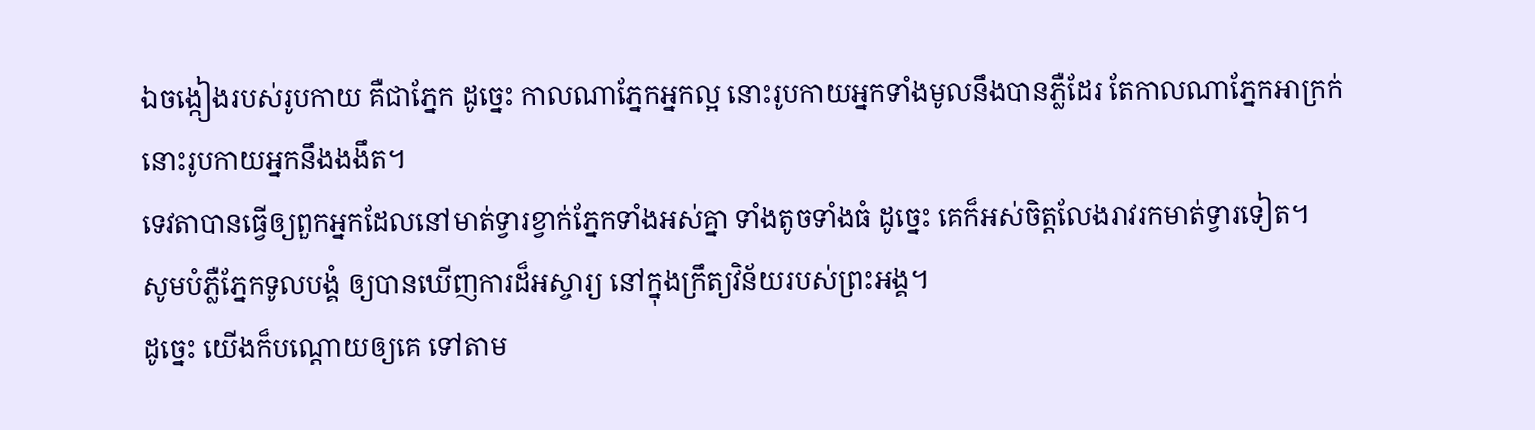ឯចង្កៀងរបស់រូបកាយ គឺជាភ្នែក ដូច្នេះ កាលណាភ្នែកអ្នកល្អ នោះរូបកាយអ្នកទាំងមូលនឹងបានភ្លឺដែរ តែកាលណាភ្នែកអាក្រក់ នោះរូបកាយអ្នកនឹងងងឹត។
ទេវតាបានធ្វើឲ្យពួកអ្នកដែលនៅមាត់ទ្វារខ្វាក់ភ្នែកទាំងអស់គ្នា ទាំងតូចទាំងធំ ដូច្នេះ គេក៏អស់ចិត្តលែងរាវរកមាត់ទ្វារទៀត។
សូមបំភ្លឺភ្នែកទូលបង្គំ ឲ្យបានឃើញការដ៏អស្ចារ្យ នៅក្នុងក្រឹត្យវិន័យរបស់ព្រះអង្គ។
ដូច្នេះ យើងក៏បណ្ដោយឲ្យគេ ទៅតាម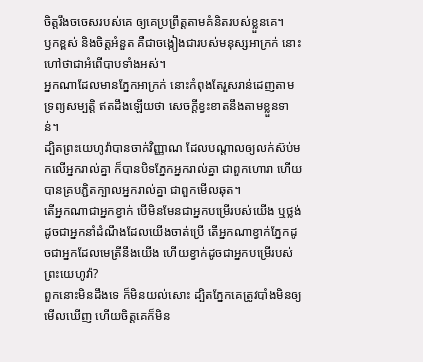ចិត្តរឹងចចេសរបស់គេ ឲ្យគេប្រព្រឹត្តតាមគំនិតរបស់ខ្លួនគេ។
ឫកខ្ពស់ និងចិត្តអំនួត គឺជាចង្កៀងជារបស់មនុស្សអាក្រក់ នោះហៅថាជាអំពើបាបទាំងអស់។
អ្នកណាដែលមានភ្នែកអាក្រក់ នោះកំពុងតែរួសរាន់ដេញតាមទ្រព្យសម្បត្តិ ឥតដឹងឡើយថា សេចក្ដីខ្វះខាតនឹងតាមខ្លួនទាន់។
ដ្បិតព្រះយេហូវ៉ាបានចាក់វិញ្ញាណ ដែលបណ្ដាលឲ្យលក់ស៊ប់មកលើអ្នករាល់គ្នា ក៏បានបិទភ្នែកអ្នករាល់គ្នា ជាពួកហោរា ហើយបានគ្របភ្ជិតក្បាលអ្នករាល់គ្នា ជាពួកមើលឆុត។
តើអ្នកណាជាអ្នកខ្វាក់ បើមិនមែនជាអ្នកបម្រើរបស់យើង ឬថ្លង់ដូចជាអ្នកនាំដំណឹងដែលយើងចាត់ប្រើ តើអ្នកណាខ្វាក់ភ្នែកដូចជាអ្នកដែលមេត្រីនឹងយើង ហើយខ្វាក់ដូចជាអ្នកបម្រើរបស់ព្រះយេហូវ៉ា?
ពួកនោះមិនដឹងទេ ក៏មិនយល់សោះ ដ្បិតភ្នែកគេត្រូវបាំងមិនឲ្យមើលឃើញ ហើយចិត្តគេក៏មិន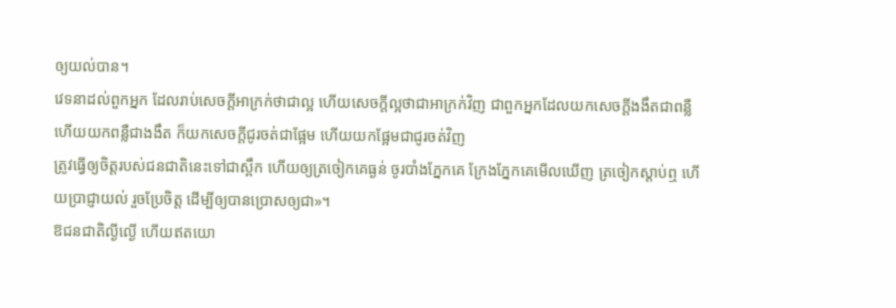ឲ្យយល់បាន។
វេទនាដល់ពួកអ្នក ដែលរាប់សេចក្ដីអាក្រក់ថាជាល្អ ហើយសេចក្ដីល្អថាជាអាក្រក់វិញ ជាពួកអ្នកដែលយកសេចក្ដីងងឹតជាពន្លឺ ហើយយកពន្លឺជាងងឹត ក៏យកសេចក្ដីជូរចត់ជាផ្អែម ហើយយកផ្អែមជាជូរចត់វិញ
ត្រូវធ្វើឲ្យចិត្តរបស់ជនជាតិនេះទៅជាស្ពឹក ហើយឲ្យត្រចៀកគេធ្ងន់ ចូរបាំងភ្នែកគេ ក្រែងភ្នែកគេមើលឃើញ ត្រចៀកស្តាប់ឮ ហើយប្រាជ្ញាយល់ រួចប្រែចិត្ត ដើម្បីឲ្យបានប្រោសឲ្យជា»។
ឱជនជាតិល្ងីល្ងើ ហើយឥតយោ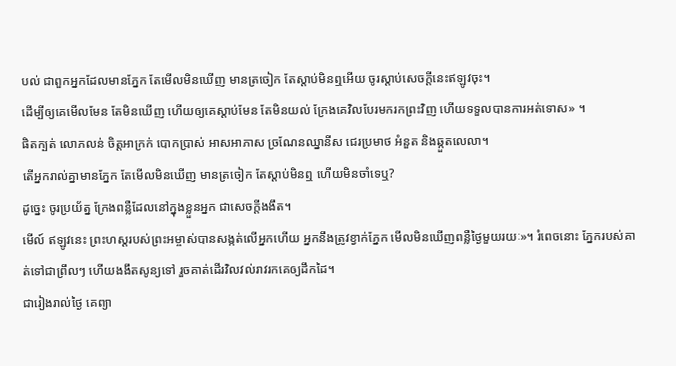បល់ ជាពួកអ្នកដែលមានភ្នែក តែមើលមិនឃើញ មានត្រចៀក តែស្តាប់មិនឮអើយ ចូរស្តាប់សេចក្ដីនេះឥឡូវចុះ។
ដើម្បីឲ្យគេមើលមែន តែមិនឃើញ ហើយឲ្យគេស្ដាប់មែន តែមិនយល់ ក្រែងគេវិលបែរមករកព្រះវិញ ហើយទទួលបានការអត់ទោស» ។
ផិតក្បត់ លោភលន់ ចិត្តអាក្រក់ បោកប្រាស់ អាសអាភាស ច្រណែនឈ្នានីស ជេរប្រមាថ អំនួត និងឆ្កួតលេលា។
តើអ្នករាល់គ្នាមានភ្នែក តែមើលមិនឃើញ មានត្រចៀក តែស្តាប់មិនឮ ហើយមិនចាំទេឬ?
ដូច្នេះ ចូរប្រយ័ត្ន ក្រែងពន្លឺដែលនៅក្នុងខ្លួនអ្នក ជាសេចក្តីងងឹត។
មើល៍ ឥឡូវនេះ ព្រះហស្តរបស់ព្រះអម្ចាស់បានសង្កត់លើអ្នកហើយ អ្នកនឹងត្រូវខ្វាក់ភ្នែក មើលមិនឃើញពន្លឺថ្ងៃមួយរយៈ»។ រំពេចនោះ ភ្នែករបស់គាត់ទៅជាព្រឹលៗ ហើយងងឹតសូន្យទៅ រួចគាត់ដើរវិលវល់រាវរកគេឲ្យដឹកដៃ។
ជារៀងរាល់ថ្ងៃ គេព្យា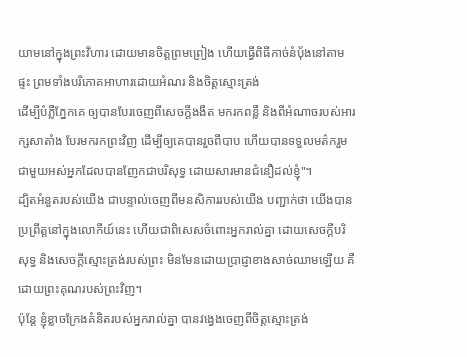យាមនៅក្នុងព្រះវិហារ ដោយមានចិត្តព្រមព្រៀង ហើយធ្វើពិធីកាច់នំបុ័ងនៅតាមផ្ទះ ព្រមទាំងបរិភោគអាហារដោយអំណរ និងចិត្តស្មោះត្រង់
ដើម្បីបំភ្លឺភ្នែកគេ ឲ្យបានបែរចេញពីសេចក្តីងងឹត មករកពន្លឺ និងពីអំណាចរបស់អារក្សសាតាំង បែរមករកព្រះវិញ ដើម្បីឲ្យគេបានរួចពីបាប ហើយបានទទួលមត៌ករួមជាមួយអស់អ្នកដែលបានញែកជាបរិសុទ្ធ ដោយសារមានជំនឿដល់ខ្ញុំ"។
ដ្បិតអំនួតរបស់យើង ជាបន្ទាល់ចេញពីមនសិការរបស់យើង បញ្ជាក់ថា យើងបានប្រព្រឹត្តនៅក្នុងលោកីយ៍នេះ ហើយជាពិសេសចំពោះអ្នករាល់គ្នា ដោយសេចក្តីបរិសុទ្ធ និងសេចក្តីស្មោះត្រង់របស់ព្រះ មិនមែនដោយប្រាជ្ញាខាងសាច់ឈាមឡើយ គឺដោយព្រះគុណរបស់ព្រះវិញ។
ប៉ុន្តែ ខ្ញុំខ្លាចក្រែងគំនិតរបស់អ្នករាល់គ្នា បានវង្វេងចេញពីចិត្តស្មោះត្រង់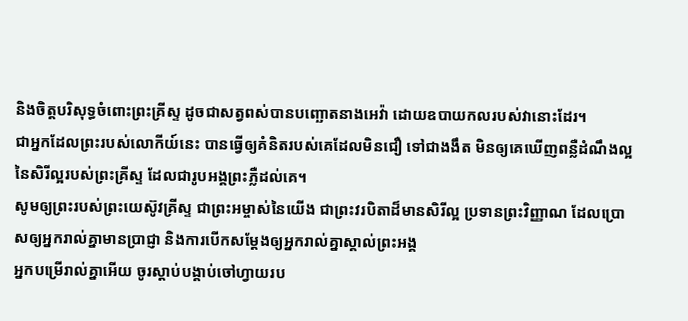និងចិត្តបរិសុទ្ធចំពោះព្រះគ្រីស្ទ ដូចជាសត្វពស់បានបញ្ឆោតនាងអេវ៉ា ដោយឧបាយកលរបស់វានោះដែរ។
ជាអ្នកដែលព្រះរបស់លោកីយ៍នេះ បានធ្វើឲ្យគំនិតរបស់គេដែលមិនជឿ ទៅជាងងឹត មិនឲ្យគេឃើញពន្លឺដំណឹងល្អនៃសិរីល្អរបស់ព្រះគ្រីស្ទ ដែលជារូបអង្គព្រះភ្លឺដល់គេ។
សូមឲ្យព្រះរបស់ព្រះយេស៊ូវគ្រីស្ទ ជាព្រះអម្ចាស់នៃយើង ជាព្រះវរបិតាដ៏មានសិរីល្អ ប្រទានព្រះវិញ្ញាណ ដែលប្រោសឲ្យអ្នករាល់គ្នាមានប្រាជ្ញា និងការបើកសម្ដែងឲ្យអ្នករាល់គ្នាស្គាល់ព្រះអង្គ
អ្នកបម្រើរាល់គ្នាអើយ ចូរស្តាប់បង្គាប់ចៅហ្វាយរប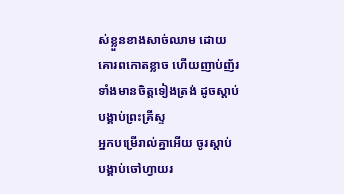ស់ខ្លួនខាងសាច់ឈាម ដោយគោរពកោតខ្លាច ហើយញាប់ញ័រ ទាំងមានចិត្តទៀងត្រង់ ដូចស្ដាប់បង្គាប់ព្រះគ្រីស្ទ
អ្នកបម្រើរាល់គ្នាអើយ ចូរស្តាប់បង្គាប់ចៅហ្វាយរ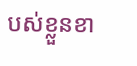បស់ខ្លួនខា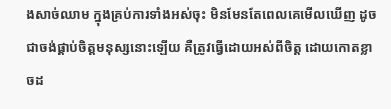ងសាច់ឈាម ក្នុងគ្រប់ការទាំងអស់ចុះ មិនមែនតែពេលគេមើលឃើញ ដូចជាចង់ផ្គាប់ចិត្តមនុស្សនោះឡើយ គឺត្រូវធ្វើដោយអស់ពីចិត្ត ដោយកោតខ្លាចដ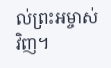ល់ព្រះអម្ចាស់វិញ។